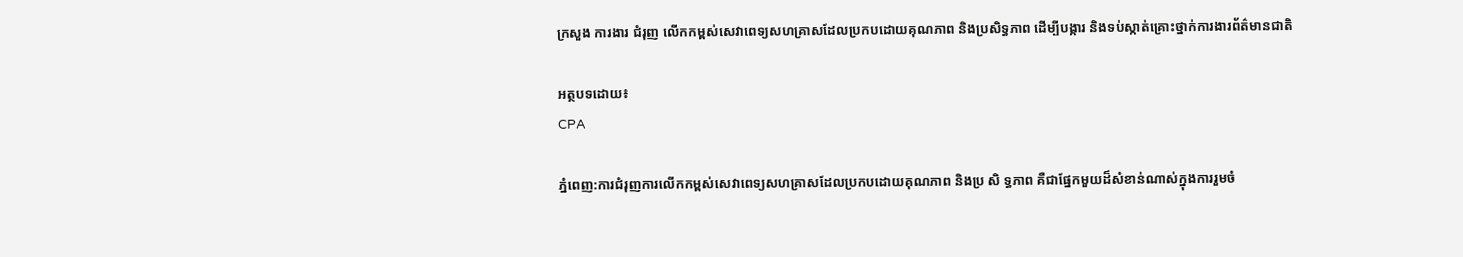ក្រសួង ការងារ ជំរុញ លើកកម្ពស់សេវាពេទ្យសហគ្រាសដែលប្រកបដោយគុណភាព និងប្រសិទ្ធភាព ដើម្បីបង្ការ និងទប់ស្កាត់គ្រោះថ្នាក់ការងារព័ត៌មានជាតិ

អត្ថបទដោយ៖
CPA

ភ្នំពេញ:ការជំរុញការលើកកម្ពស់សេវាពេទ្យសហគ្រាសដែលប្រកបដោយគុណភាព និងប្រ សិ ទ្ធភាព គឺជាផ្នែកមួយដ៏សំខាន់ណាស់ក្នុងការរួមចំ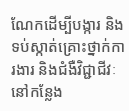ណែកដើម្បីបង្ការ និងទប់ស្កាត់គ្រោះថ្នាក់ការងារ និងជំងឺវិជ្ជាជីវៈនៅកន្លែង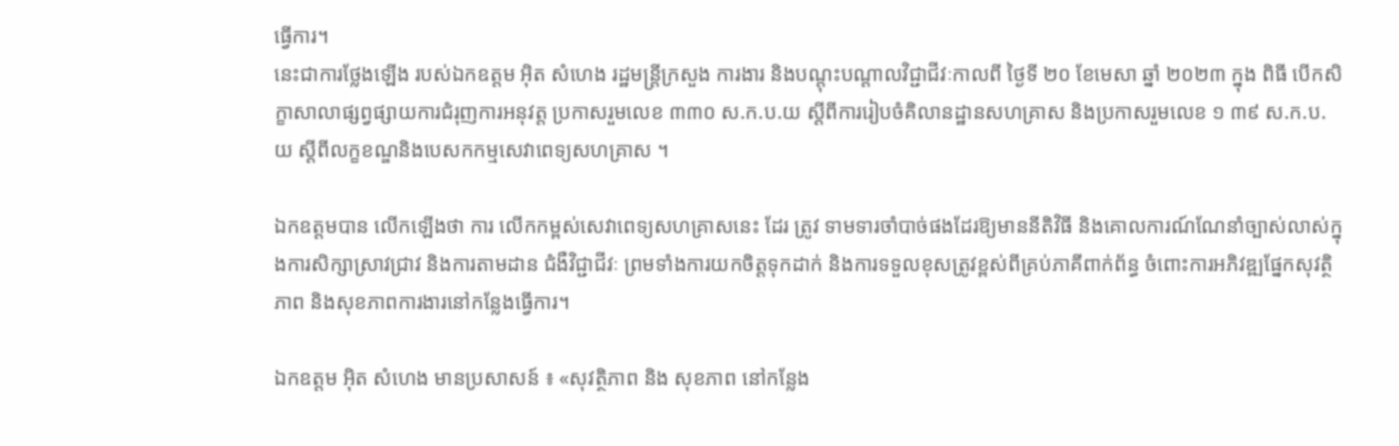ធ្វើការ។
នេះជាការថ្លែងឡើង របស់ឯកឧត្តម អុិត សំហេង រដ្ឋមន្រ្តីក្រសួង ការងារ និងបណ្តុះបណ្តាលវិជ្ជាជីវៈកាលពី ថ្ងៃទី ២០ ខែមេសា ឆ្នាំ ២០២៣ ក្នុង ពិធី បើកសិក្ខាសាលាផ្សព្វផ្សាយការជំរុញការអនុវត្ត ប្រកាសរួមលេខ ៣៣០ ស.ក.ប.យ ស្តីពីការរៀបចំគិលានដ្ឋានសហគ្រាស និងប្រកាសរួមលេខ ១ ៣៩ ស.ក.ប.យ ស្តីពីលក្ខខណ្ឌនិងបេសកកម្មសេវាពេទ្យសហគ្រាស ។

ឯកឧត្តមបាន លើកឡើងថា ការ លើកកម្ពស់សេវាពេទ្យសហគ្រាសនេះ ដែរ ត្រូវ ទាមទារចាំបាច់ផងដែរឱ្យមាននីតិវិធី និងគោលការណ៍ណែនាំច្បាស់លាស់ក្នុងការសិក្សាស្រាវជ្រាវ និងការតាមដាន ជំងឺវិជ្ជាជីវៈ ព្រមទាំងការយកចិត្តទុកដាក់ និងការទទួលខុសត្រូវខ្ពស់ពីគ្រប់ភាគីពាក់ព័ន្ធ ចំពោះការអភិវឌ្ឍផ្នែកសុវត្ថិភាព និងសុខភាពការងារនៅកន្លែងធ្វើការ។

ឯកឧត្តម អុិត សំហេង មានប្រសាសន៍ ៖ «សុវត្ថិភាព និង សុខភាព នៅកន្លែង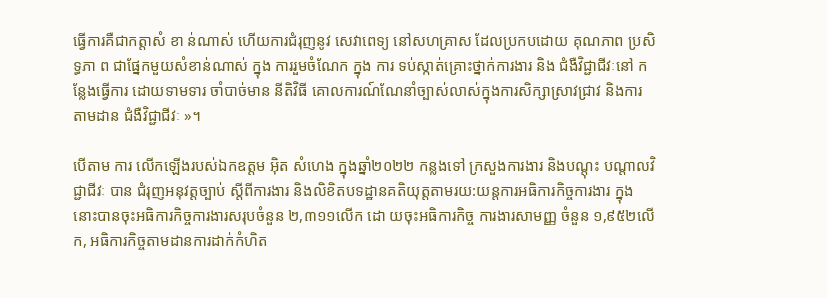ធ្វើការគឺជាកត្តាសំ ខា ន់ណាស់ ហើយការជំរុញនូវ សេវាពេទ្យ នៅសហគ្រាស ដែលប្រកបដោយ គុណភាព ប្រសិទ្ធភា ព ជាផ្នែកមួយសំខាន់ណាស់ ក្នុង ការរួមចំណែក ក្នុង ការ ទប់ស្កាត់គ្រោះថ្នាក់ការងារ និង ជំងឺវិជ្ជាជីវៈនៅ កន្លែងធ្វើការ ដោយទាមទារ ចាំបាច់មាន នីតិវិធី គោលការណ៍ណែនាំច្បាស់លាស់ក្នុងការសិក្សាស្រាវជ្រាវ និងការតាមដាន ជំងឺវិជ្ជាជីវៈ »។

បើតាម ការ លើកឡើងរបស់ឯកឧត្តម អុិត សំហេង ក្នុងឆ្នាំ២០២២ កន្លងទៅ ក្រសួងការងារ និងបណ្តុះ បណ្តាលវិជ្ជាជីវៈ បាន ជំរុញអនុវត្តច្បាប់ ស្តីពីការងារ និងលិខិតបទដ្ឋានគតិយុត្តតាមរយ:យន្តការអធិការកិច្ចការងារ ក្នុងនោះបានចុះអធិការកិច្ចការងារសរុបចំនួន ២,៣១១លើក ដោ យចុះអធិការកិច្ច ការងារសាមញ្ញ ចំនួន ១,៩៥២លើក, អធិការកិច្ចតាមដានការដាក់កំហិត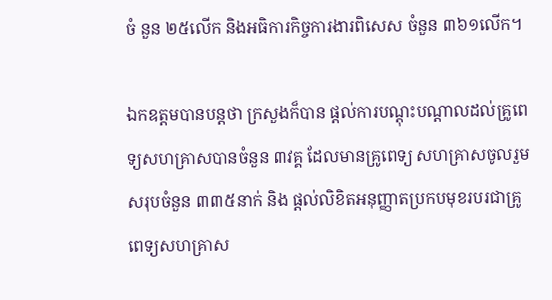ចំ នួន ២៥លើក និងអធិការកិច្ចការងារពិសេស ចំនួន ៣៦១លើក។

ឯកឧត្តមបានបន្តថា ក្រសួងក៏បាន ផ្តល់ការបណ្តុះបណ្តាលដល់គ្រូពេទ្យសហគ្រាសបានចំនួន ៣វគ្គ ដែលមានគ្រូពេទ្យ សហគ្រាសចូលរួមសរុបចំនួន ៣៣៥នាក់ និង ផ្តល់លិខិតអនុញ្ញាតប្រកបមុខរបរជាគ្រូពេទ្យសហគ្រាស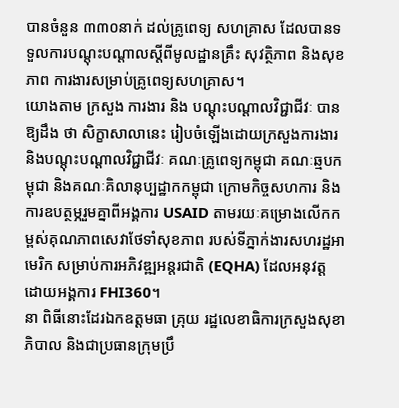បានចំនួន ៣៣០នាក់ ដល់គ្រូពេទ្យ សហគ្រាស ដែលបានទទួលការបណ្តុះបណ្តាលស្តីពីមូលដ្ឋានគ្រឹះ សុវត្ថិភាព និងសុខភាព ការងារសម្រាប់គ្រូពេទ្យសហគ្រាស។
យោងតាម ក្រសួង ការងារ និង បណ្តុះបណ្តាលវិជ្ជាជីវៈ បាន ឱ្យដឹង ថា សិក្ខាសាលានេះ រៀបចំឡើងដោយក្រសួងការងារ និងបណ្តុះបណ្តាលវិជ្ជាជីវៈ គណៈគ្រូពេទ្យកម្ពុជា គណៈឆ្មបកម្ពុជា និងគណៈគិលានុប្បដ្ឋាកកម្ពុជា ក្រោមកិច្ចសហការ និងការឧបត្ថម្ភរួមគ្នាពីអង្គការ USAID តាមរយៈគម្រោងលើកកម្ពស់គុណភាពសេវាថែទាំសុខភាព របស់ទីភ្នាក់ងារសហរដ្ឋអាមេរិក សម្រាប់ការអភិវឌ្ឍអន្តរជាតិ (EQHA) ដែលអនុវត្ត ដោយអង្គការ FHI360។
នា ពិធីនោះដែរឯកឧត្តមធា គ្រុយ រដ្ឋលេខាធិការក្រសួងសុខាភិបាល និងជាប្រធានក្រុមប្រឹ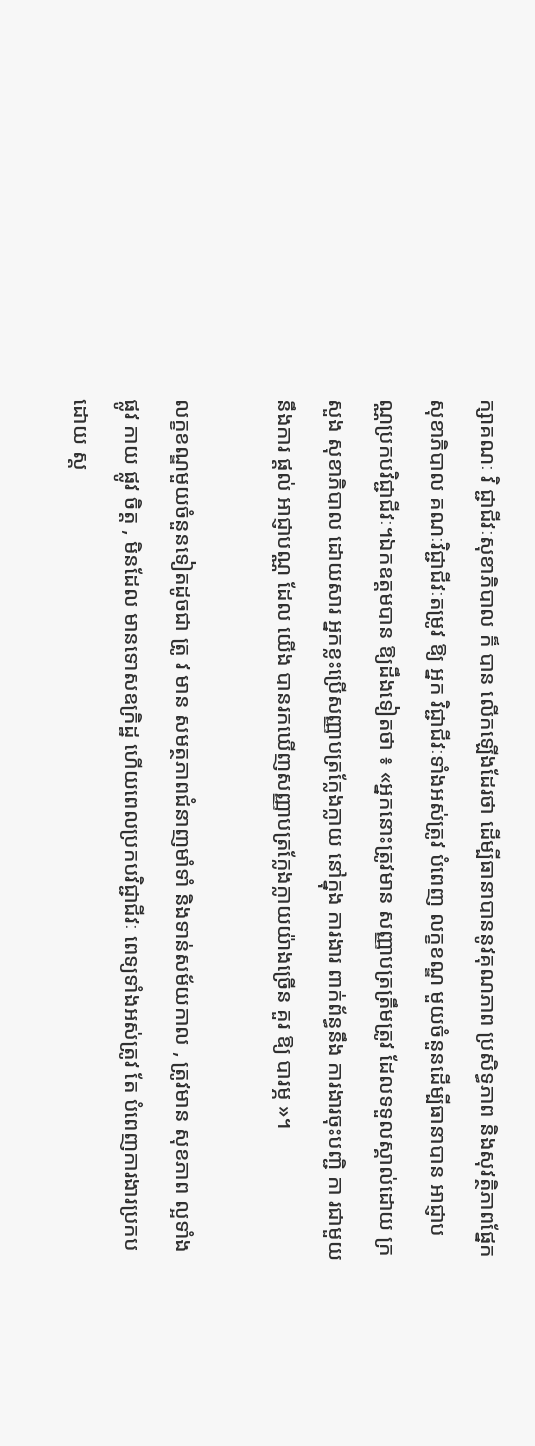ក្សាគណៈ វិ ជ្ជាជីវៈសុខាភិបាល ក៏ បាន លើកឡើងដែរថា ដើម្បីធានាបាននូវគុណភាព ប្រសិទ្ធភាព និងសុវត្ថិភាពផ្នែកសុខាភិបាល គណៈវិជ្ជាជីវៈតម្រូវ ឱ្យ អ្នក វិជ្ជាជីវៈទាំងអស់ត្រូវ បំពេញ លក្ខខណ្ឌ មួយចំនួនដើម្បីធានាបាន អាជ្ញាបណ្ណប្រកបវិជ្ជាជីវៈ។ឯកឧត្តមបាន ឱ្យដឹងទៀតថា ៖ «អ្នកនោះត្រូវមាន សញ្ញាបត្រត្រឹមត្រូវ ដែលទទួលស្គាល់ដោយ ក្រសួង សុខាភិបាល ដោយសារ អ្នកខ្លះប្រើសញ្ញាបត្រក្លែងក្លាយ នៅក្នុង ការងារ ពាក់ព័ន្ធនឹង ការងារចុះបញ្ជិ កា រជាមួយនឹងការ ផ្តល់ អាជ្ញាបណ្ណ ដែល យើង បានរកឃើញសញ្ញាបត្រក្លែងក្លាយយ៉ាងច្រើន គួរ ឱ្យ បារម្ភ »។

លក្ខខណ្ឌមួយចំនួនទៀតដូចជា ត្រូ វ មាន សមត្ថភាពជំនាញមាំទាំ និងទាន់សម័យកាល , ត្រូវមាន សុខភាព ល្អទាំង ផ្លូវ កាយ ផ្លូវ ចិត្ត , មិនដែល មានទោសឧក្រិដ្ឋ ហើយពេលប្រកបវិជ្ជាជីវៈ ពេទ្យទាំងអស់ត្រូវ តែ បំពេញការងារប្រកបដោយ ស្ត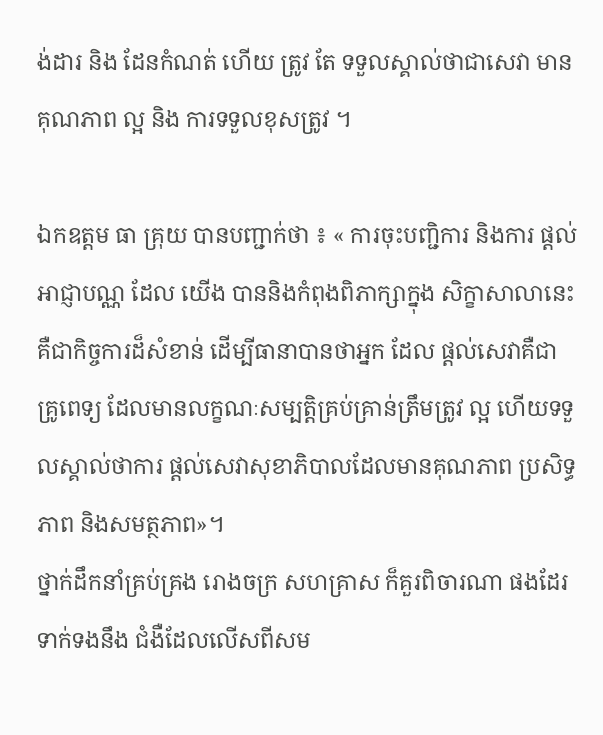ង់ដារ និង ដែនកំណត់ ហើយ ត្រូវ តែ ទទួលស្គាល់ថាជាសេវា មានគុណភាព ល្អ និង ការទទួលខុសត្រូវ ។

ឯកឧត្តម ធា គ្រុយ បានបញ្ជាក់ថា ៖ « ការចុះបញ្ជិការ និងការ ផ្តល់អាជ្ញាបណ្ណ ដែល យើង បាននិងកំពុងពិភាក្សាក្នុង សិក្ខាសាលានេះគឺជាកិច្ចការដ៏សំខាន់ ដើម្បីធានាបានថាអ្នក ដែល ផ្តល់សេវាគឺជាគ្រូពេទ្យ ដែលមានលក្ខណៈសម្បត្តិគ្រប់គ្រាន់ត្រឹមត្រូវ ល្អ ហើយទទួលស្គាល់ថាការ ផ្តល់សេវាសុខាភិបាលដែលមានគុណភាព ប្រសិទ្ធភាព និងសមត្ថភាព»។
ថ្នាក់ដឹកនាំគ្រប់គ្រង រោងចក្រ សហគ្រាស ក៏គួរពិចារណា ផងដែរ ទាក់ទងនឹង ជំងឺដែលលើសពីសម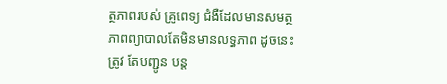ត្ថភាពរបស់ គ្រូពេទ្យ ជំងឺដែលមានសមត្ថភាពព្យាបាលតែមិនមានលទ្ធភាព ដូចនេះត្រូវ តែបញ្ជូន បន្ត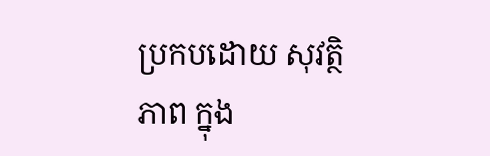ប្រកបដោយ សុវត្ថិភាព ក្នុង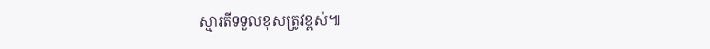ស្មារតីទទួលខុសត្រូវខ្ពស់៕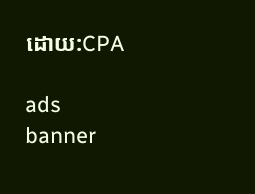ដោយ:CPA

ads banner